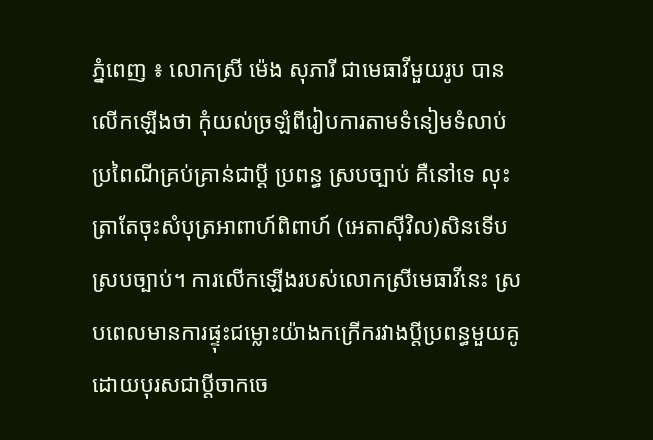ភ្នំពេញ ៖ លោកស្រី ម៉េង សុភារី ជាមេធាវីមួយរូប បានលើកឡើងថា កុំយល់ច្រឡំពីរៀបការតាមទំនៀមទំលាប់ប្រពៃណីគ្រប់គ្រាន់ជាប្តី ប្រពន្ធ ស្របច្បាប់ គឺនៅទេ លុះត្រាតែចុះសំបុត្រអាពាហ៍ពិពាហ៍ (អេតាស៊ីវិល)សិនទើបស្របច្បាប់។ ការលើកឡើងរបស់លោកស្រីមេធាវីនេះ ស្របពេលមានការផ្ទុះជម្លោះយ៉ាងកក្រើករវាងប្តីប្រពន្ធមួយគូ ដោយបុរសជាប្តីចាកចេ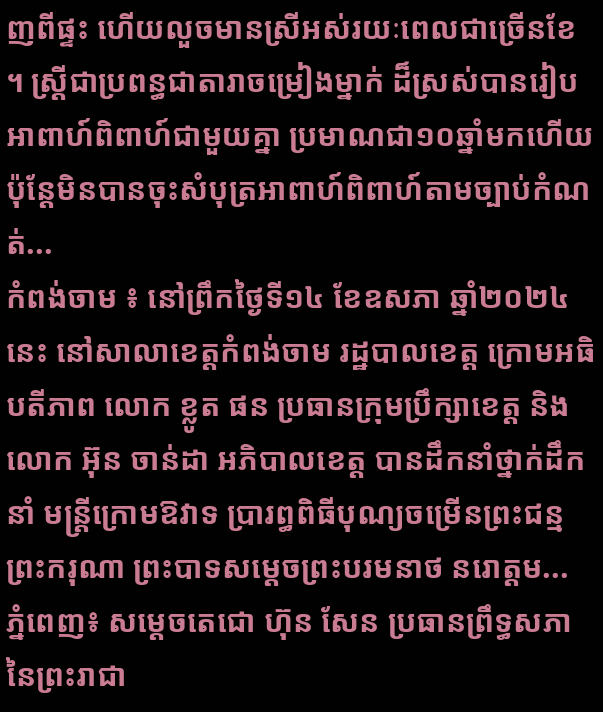ញពីផ្ទះ ហើយលួចមានស្រីអស់រយៈពេលជាច្រើនខែ ។ ស្ត្រីជាប្រពន្ធជាតារាចម្រៀងម្នាក់ ដ៏ស្រស់បានរៀបអាពាហ៍ពិពាហ៍ជាមួយគ្នា ប្រមាណជា១០ឆ្នាំមកហើយ ប៉ុន្តែមិនបានចុះសំបុត្រអាពាហ៍ពិពាហ៍តាមច្បាប់កំណត់...
កំពង់ចាម ៖ នៅព្រឹកថ្ងៃទី១៤ ខែឧសភា ឆ្នាំ២០២៤ នេះ នៅសាលាខេត្តកំពង់ចាម រដ្ឋបាលខេត្ត ក្រោមអធិបតីភាព លោក ខ្លូត ផន ប្រធានក្រុមប្រឹក្សាខេត្ត និងលោក អ៊ុន ចាន់ដា អភិបាលខេត្ត បានដឹកនាំថ្នាក់ដឹកនាំ មន្ត្រីក្រោមឱវាទ ប្រារព្ធពិធីបុណ្យចម្រើនព្រះជន្ម ព្រះករុណា ព្រះបាទសម្តេចព្រះបរមនាថ នរោត្តម...
ភ្នំពេញ៖ សម្ដេចតេជោ ហ៊ុន សែន ប្រធានព្រឹទ្ធសភានៃព្រះរាជា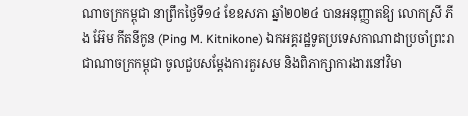ណាចក្រកម្ពុជា នាព្រឹកថ្ងៃទី១៤ ខែឧសភា ឆ្នាំ២០២៤ បានអនុញ្ញាតឱ្យ លោកស្រី ភីង អ៊ែម កីតនីកូន (Ping M. Kitnikone) ឯកអគ្គរដ្ឋទូតប្រទេសកាណាដាប្រចាំព្រះរាជាណាចក្រកម្ពុជា ចូលជួបសម្ដែងការគួរសម និងពិភាក្សាការងារនៅវិមា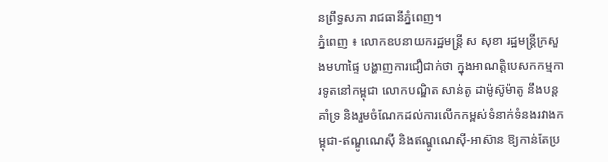នព្រឹទ្ធសភា រាជធានីភ្នំពេញ។
ភ្នំពេញ ៖ លោកឧបនាយករដ្ឋមន្ត្រី ស សុខា រដ្ឋមន្រ្តីក្រសួងមហាផ្ទៃ បង្ហាញការជឿជាក់ថា ក្នុងអាណត្តិបេសកកម្មការទូតនៅកម្ពុជា លោកបណ្ឌិត សាន់តូ ដាម៉ូស៊ូម៉ាតូ នឹងបន្តគាំទ្រ និងរួមចំណែកដល់ការលើកកម្ពស់ទំនាក់ទំនងរវាងកម្ពុជា-ឥណ្ឌូណេស៊ី និងឥណ្ឌូណេស៊ី-អាស៊ាន ឱ្យកាន់តែប្រ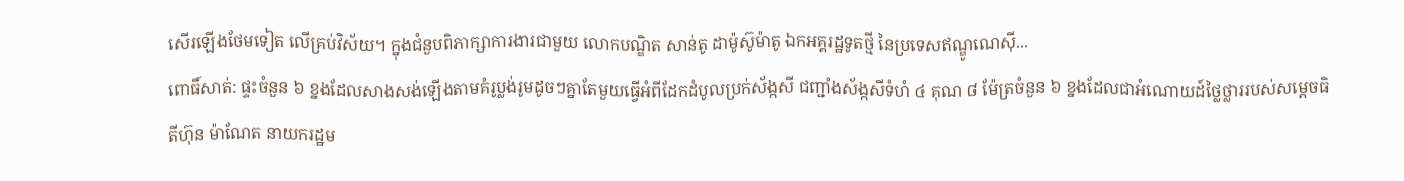សើរឡើងថែមទៀត លើគ្រប់វិស័យ។ ក្នុងជំនួបពិភាក្សាការងារជាមួយ លោកបណ្ឌិត សាន់តូ ដាម៉ូស៊ូម៉ាតូ ឯកអគ្គរដ្ឋទូតថ្មី នៃប្រទេសឥណ្ឌូណេស៊ី...
ពោធិ៍សាត់: ផ្ទះចំនួន ៦ ខ្នងដែលសាងសង់ឡើងតាមគំរូប្លង់រូមដូចៗគ្នាតែមួយធ្វើអំពីដែកដំបូលប្រក់ស័ង្កសី ជញ្ជាំងស័ង្កសីទំហំ ៤ គុណ ៨ ម៉ែត្រចំនួន ៦ ខ្នងដែលជាអំណោយដ៍ថ្លៃថ្លាររបស់សម្តេចធិតីហ៊ុន ម៉ាណែត នាយករដ្ឋម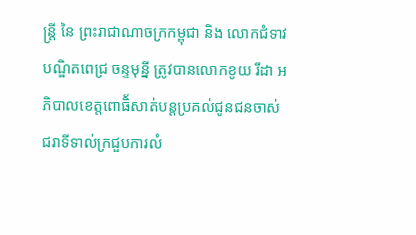ន្ត្រី នៃ ព្រះរាជាណាចក្រកម្ពុជា និង លោកជំទាវបណ្ឌិតពេជ្រ ចន្ទមុនី្ន ត្រូវបានលោកខូយ រីដា អភិបាលខេត្តពោធិ័សាត់បន្តប្រគល់ជូនជនចាស់ជរាទីទាល់ក្រជួបការលំ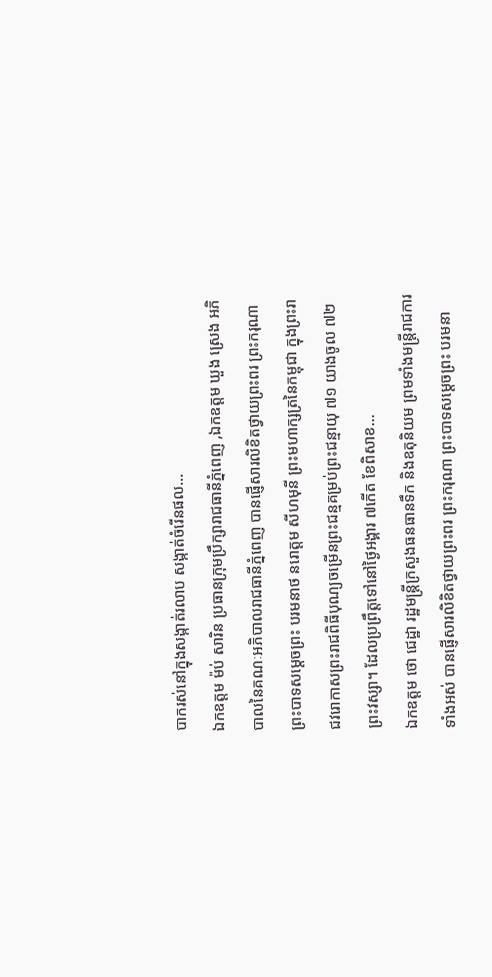បាករស់នៅក្នុងសង្កាត់រលាប សង្កាត់ចំរើនផល...
ឯកឧត្តម ម៉ប់ សារិន ប្រធានក្រុមប្រឹក្សារាជធានីភ្នំពេញ ,ឯកឧត្តម ឃួង ស្រេង អភិបាលនៃគណៈអភិបាលរាជធានីភ្នំពេញ បានផ្ញើសារលិខិតថ្វាយព្រះពរ ព្រះករុណា ព្រះបាទសម្តេចព្រះ បរមនាថ នរោត្តម សីហមុនី ព្រះមហាក្សត្រនៃកម្ពុជា ក្នុងព្រះរាជវរោកាសព្រះរាជពិធីបុណ្យចម្រើនព្រះជន្មគម្រប់ព្រះជន្មាយុ ៧១ យាងចូល ៧២ ព្រះវស្សា។ ដែលប្រព្រឹត្តទៅនៅថ្ងៃអង្គារ ៧កើត ខែពិសាខ...
ឯកឧត្តម ថោ ជេដ្ឋា រដ្ឋមន្រ្តីក្រសួងធនធានទឹក និងឧតុនិយម ព្រមទាំងមន្ត្រីរាជការទាំងអស់ បានផ្ញើសារលិខិតថ្វាយព្រះពរ ព្រះករុណា ព្រះបាទសម្តេចព្រះ បរមនា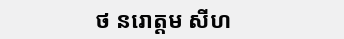ថ នរោត្តម សីហ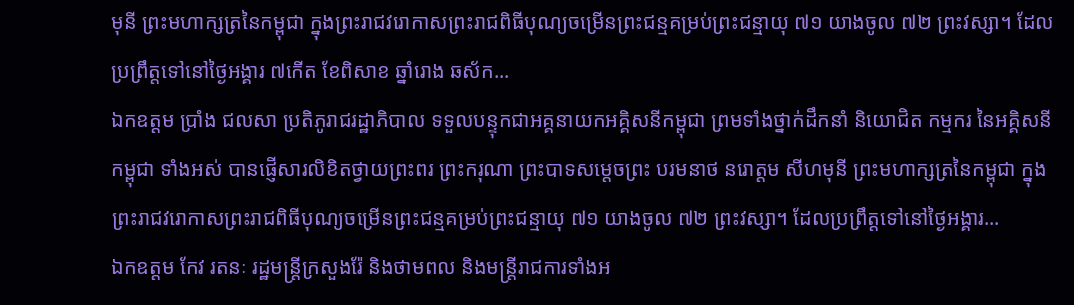មុនី ព្រះមហាក្សត្រនៃកម្ពុជា ក្នុងព្រះរាជវរោកាសព្រះរាជពិធីបុណ្យចម្រើនព្រះជន្មគម្រប់ព្រះជន្មាយុ ៧១ យាងចូល ៧២ ព្រះវស្សា។ ដែលប្រព្រឹត្តទៅនៅថ្ងៃអង្គារ ៧កើត ខែពិសាខ ឆ្នាំរោង ឆស័ក...
ឯកឧត្តម ប្រាំង ជលសា ប្រតិភូរាជរដ្ឋាភិបាល ទទួលបន្ទុកជាអគ្គនាយកអគ្គិសនីកម្ពុជា ព្រមទាំងថ្នាក់ដឹកនាំ និយោជិត កម្មករ នៃអគ្គិសនីកម្ពុជា ទាំងអស់ បានផ្ញើសារលិខិតថ្វាយព្រះពរ ព្រះករុណា ព្រះបាទសម្តេចព្រះ បរមនាថ នរោត្តម សីហមុនី ព្រះមហាក្សត្រនៃកម្ពុជា ក្នុងព្រះរាជវរោកាសព្រះរាជពិធីបុណ្យចម្រើនព្រះជន្មគម្រប់ព្រះជន្មាយុ ៧១ យាងចូល ៧២ ព្រះវស្សា។ ដែលប្រព្រឹត្តទៅនៅថ្ងៃអង្គារ...
ឯកឧត្តម កែវ រតនៈ រដ្ឋមន្រ្តីក្រសួងរ៉ែ និងថាមពល និងមន្ត្រីរាជការទាំងអ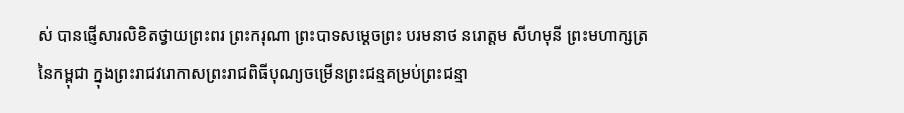ស់ បានផ្ញើសារលិខិតថ្វាយព្រះពរ ព្រះករុណា ព្រះបាទសម្តេចព្រះ បរមនាថ នរោត្តម សីហមុនី ព្រះមហាក្សត្រនៃកម្ពុជា ក្នុងព្រះរាជវរោកាសព្រះរាជពិធីបុណ្យចម្រើនព្រះជន្មគម្រប់ព្រះជន្មា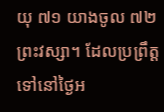យុ ៧១ យាងចូល ៧២ ព្រះវស្សា។ ដែលប្រព្រឹត្តទៅនៅថ្ងៃអ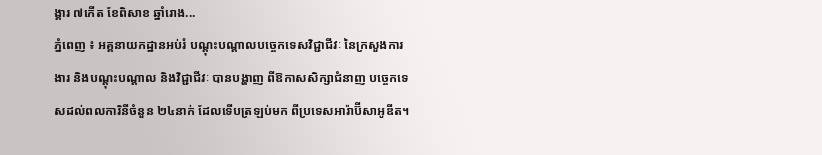ង្គារ ៧កើត ខែពិសាខ ឆ្នាំរោង...
ភ្នំពេញ ៖ អគ្គនាយកដ្ឋានអប់រំ បណ្ដុះបណ្ដាលបច្ចេកទេសវិជ្ជាជីវៈ នៃក្រសួងការងារ និងបណ្ដុះបណ្ដាល និងវិជ្ជាជីវៈ បានបង្ហាញ ពីឱកាសសិក្សាជំនាញ បច្ចេកទេសដល់ពលការិនីចំនួន ២៤នាក់ ដែលទើបត្រឡប់មក ពីប្រទេសអារ៉ាប៊ីសាអូឌីត។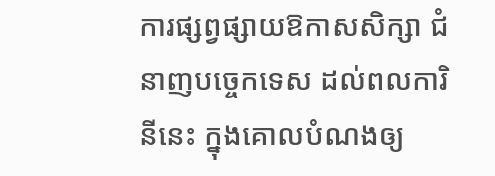ការផ្សព្វផ្សាយឱកាសសិក្សា ជំនាញបច្ចេកទេស ដល់ពលការិនីនេះ ក្នុងគោលបំណងឲ្យ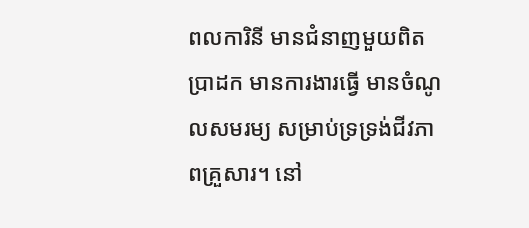ពលការិនី មានជំនាញមួយពិតប្រាដក មានការងារធ្វើ មានចំណូលសមរម្យ សម្រាប់ទ្រទ្រង់ជីវភាពគ្រួសារ។ នៅ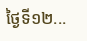ថ្ងៃទី១២...